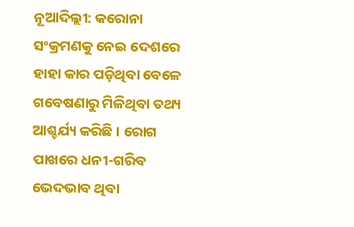ନୂଆଦିଲ୍ଲୀ: କରୋନା ସଂକ୍ରମଣକୁ ନେଇ ଦେଶରେ ହାହା କାର ପଡ଼ିଥିବା ବେଳେ ଗବେଷଣାରୁ ମିଳିଥିବା ତଥ୍ୟ ଆଶ୍ଚର୍ଯ୍ୟ କରିଛି । ରୋଗ ପାଖରେ ଧନୀ-ଗରିବ ଭେଦଭାବ ଥିବା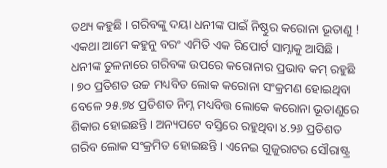ତଥ୍ୟ କହୁଛି । ଗରିବଙ୍କୁ ଦୟା ଧନୀଙ୍କ ପାଇଁ ନିଷ୍ଠୁର କରୋନା ଭୂତାଣୁ ! ଏକଥା ଆମେ କହୁନୁ ବରଂ ଏମିତି ଏକ ରିପୋର୍ଟ ସାମ୍ନାକୁ ଆସିଛି ।
ଧନୀଙ୍କ ତୁଳନାରେ ଗରିବଙ୍କ ଉପରେ କରୋନାର ପ୍ରଭାବ କମ୍ ରହୁଛି । ୭୦ ପ୍ରତିଶତ ଉଚ୍ଚ ମଧ୍ୟବିତ ଲୋକ କରୋନା ସଂକ୍ରମଣ ହୋଇଥିବା ବେଳେ ୨୫.୭୪ ପ୍ରତିଶତ ନିମ୍ନ ମଧ୍ୟବିତ୍ତ ଲୋକେ କରୋନା ଭୂତାଣୁରେ ଶିକାର ହୋଇଛନ୍ତି । ଅନ୍ୟପଟେ ବସ୍ତିରେ ରହୁଥିବା ୪.୨୬ ପ୍ରତିଶତ ଗରିବ ଲୋକ ସଂକ୍ରମିତ ହୋଇଛନ୍ତି । ଏନେଇ ଗୁଜୁରାଟର ସୌରାଷ୍ଟ୍ର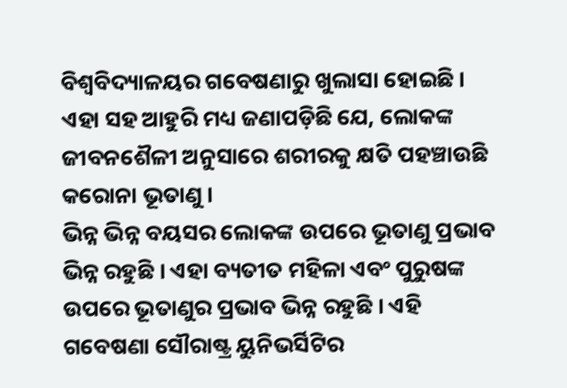ବିଶ୍ୱବିଦ୍ୟାଳୟର ଗବେଷଣାରୁ ଖୁଲାସା ହୋଇଛି । ଏହା ସହ ଆହୁରି ମଧ୍ୟ ଜଣାପଡ଼ିଛି ଯେ, ଲୋକଙ୍କ ଜୀବନଶୈଳୀ ଅନୁସାରେ ଶରୀରକୁ କ୍ଷତି ପହଞ୍ଚାଉଛି କରୋନା ଭୂତାଣୁ ।
ଭିନ୍ନ ଭିନ୍ନ ବୟସର ଲୋକଙ୍କ ଉପରେ ଭୂତାଣୁ ପ୍ରଭାବ ଭିନ୍ନ ରହୁଛି । ଏହା ବ୍ୟତୀତ ମହିଳା ଏବଂ ପୁରୁଷଙ୍କ ଉପରେ ଭୂତାଣୁର ପ୍ରଭାବ ଭିନ୍ନ ରହୁଛି । ଏହି ଗବେଷଣା ସୌରାଷ୍ଟ୍ର ୟୁନିଭର୍ସିଟିର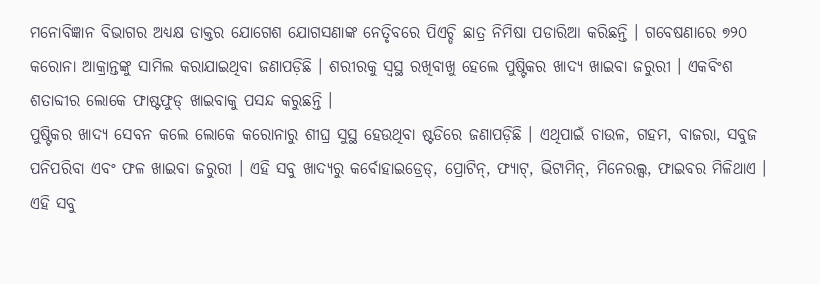ମନୋବିଜ୍ଞାନ ବିଭାଗର ଅଧ୍ୟକ୍ଷ ଡାକ୍ତର ଯୋଗେଶ ଯୋଗସଣାଙ୍କ ନେତୃିବରେ ପିଏଚ୍ଡି ଛାତ୍ର ନିମିଷା ପଡାରିଆ କରିଛନ୍ତି । ଗବେଷଣାରେ ୭୨୦ କରୋନା ଆକ୍ରାନ୍ତଙ୍କୁ ସାମିଲ କରାଯାଇଥିବା ଜଣାପଡ଼ିଛି । ଶରୀରକୁ ସ୍ୱସ୍ଥ ରଖିବାଖୁ ହେଲେ ପୁଷ୍ଟିକର ଖାଦ୍ୟ ଖାଇବା ଜରୁରୀ । ଏକବିଂଶ ଶତାବ୍ଦୀର ଲୋକେ ଫାଷ୍ଟଫୁଡ୍ ଖାଇବାକୁ ପସନ୍ଦ କରୁଛନ୍ତି ।
ପୁଷ୍ଟିକର ଖାଦ୍ୟ ସେବନ କଲେ ଲୋକେ କରୋନାରୁ ଶୀଘ୍ର ସୁସ୍ଥ ହେଉଥିବା ଷ୍ଟଡିରେ ଜଣାପଡ଼ିଛି । ଏଥିପାଇଁ ଚାଉଳ, ଗହମ, ବାଜରା, ସବୁଜ ପନିପରିବା ଏବଂ ଫଳ ଖାଇବା ଜରୁରୀ । ଏହି ସବୁ ଖାଦ୍ୟରୁ କର୍ବୋହାଇଡ୍ରେଡ୍, ପ୍ରୋଟିନ୍, ଫ୍ୟାଟ୍, ଭିଟାମିନ୍, ମିନେରଲ୍ସ, ଫାଇବର ମିଳିଥାଏ । ଏହି ସବୁ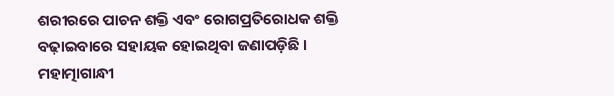ଶରୀରରେ ପାଚନ ଶକ୍ତି ଏବଂ ରୋଗପ୍ରତିରୋଧକ ଶକ୍ତି ବଢ଼ାଇବାରେ ସହାୟକ ହୋଇଥିବା ଜଣାପଡ଼ିଛି ।
ମହାତ୍ମାଗାନ୍ଧୀ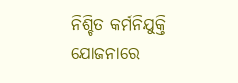ନିଶ୍ଚିତ କର୍ମନିଯୁକ୍ତି ଯୋଜନାରେ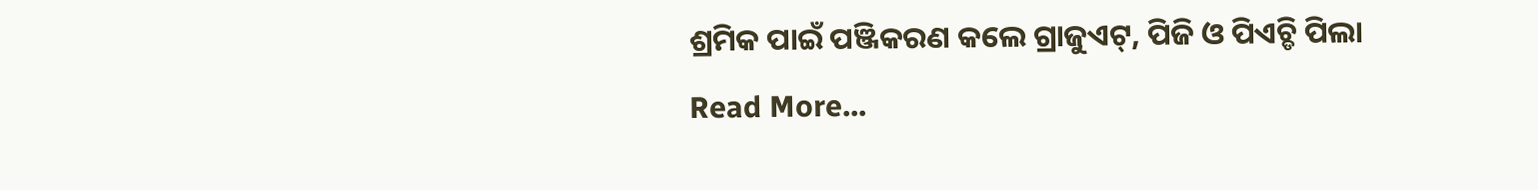ଶ୍ରମିକ ପାଇଁ ପଞ୍ଜିକରଣ କଲେ ଗ୍ରାଜୁଏଟ୍, ପିଜି ଓ ପିଏଚ୍ଡି ପିଲା
Read More...